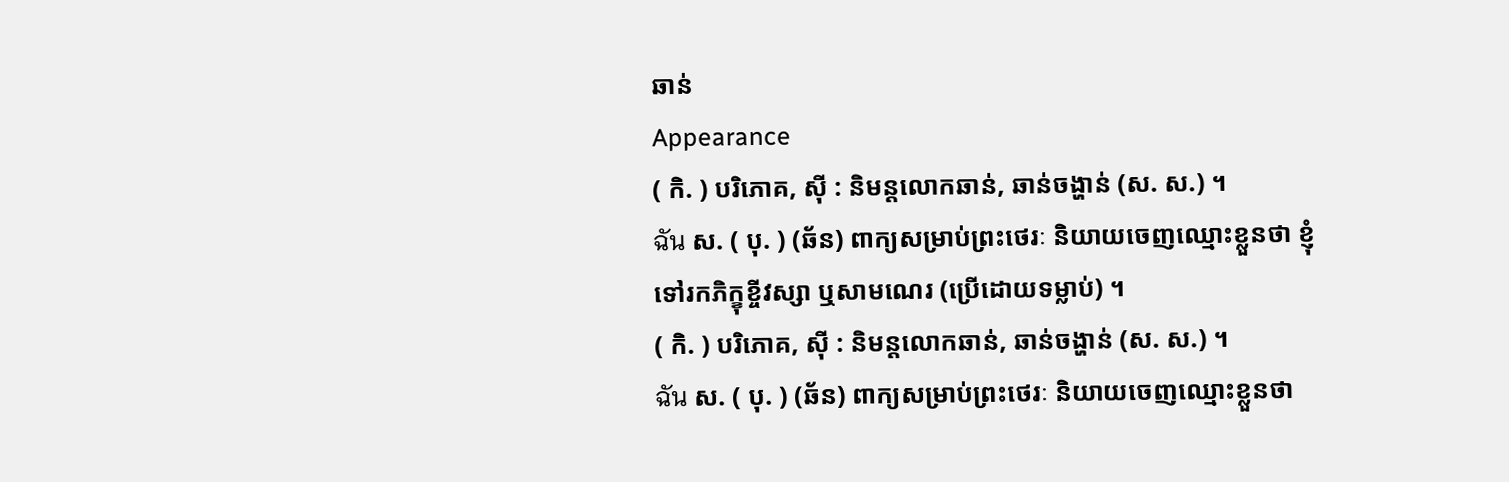ឆាន់
Appearance
( កិ. ) បរិភោគ, ស៊ី : និមន្តលោកឆាន់, ឆាន់ចង្ហាន់ (ស. ស.) ។
ฉัน ស. ( បុ. ) (ឆ័ន) ពាក្យសម្រាប់ព្រះថេរៈ និយាយចេញឈ្មោះខ្លួនថា ខ្ញុំ ទៅរកភិក្ខុខ្ចីវស្សា ឬសាមណេរ (ប្រើដោយទម្លាប់) ។
( កិ. ) បរិភោគ, ស៊ី : និមន្តលោកឆាន់, ឆាន់ចង្ហាន់ (ស. ស.) ។
ฉัน ស. ( បុ. ) (ឆ័ន) ពាក្យសម្រាប់ព្រះថេរៈ និយាយចេញឈ្មោះខ្លួនថា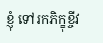ខ្ញុំ ទៅរកភិក្ខុខ្ចីវ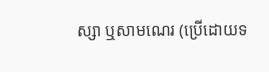ស្សា ឬសាមណេរ (ប្រើដោយទ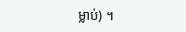ម្លាប់) ។